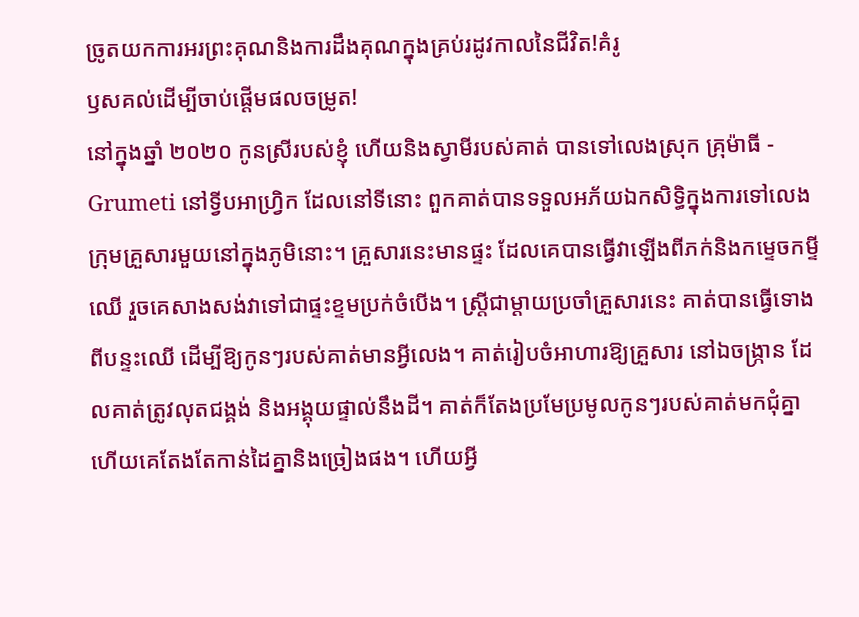ច្រូតយកការអរព្រះគុណនិងការដឹងគុណក្នុងគ្រប់រដូវកាលនៃជីវិត!គំរូ
ឫសគល់ដើម្បីចាប់ផ្ដើមផលចម្រូត!
នៅក្នុងឆ្នាំ ២០២០ កូនស្រីរបស់ខ្ញុំ ហើយនិងស្វាមីរបស់គាត់ បានទៅលេងស្រុក គ្រុម៉ាធី - Grumeti នៅទ្វីបអាហ្រ្វិក ដែលនៅទីនោះ ពួកគាត់បានទទួលអភ័យឯកសិទ្ធិក្នុងការទៅលេងក្រុមគ្រួសារមួយនៅក្នុងភូមិនោះ។ គ្រួសារនេះមានផ្ទះ ដែលគេបានធ្វើវាឡើងពីភក់និងកម្ទេចកម្ទីឈើ រួចគេសាងសង់វាទៅជាផ្ទះខ្ទមប្រក់ចំបើង។ ស្រ្តីជាម្ដាយប្រចាំគ្រួសារនេះ គាត់បានធ្វើទោងពីបន្ទះឈើ ដើម្បីឱ្យកូនៗរបស់គាត់មានអ្វីលេង។ គាត់រៀបចំអាហារឱ្យគ្រួសារ នៅឯចង្រ្កាន ដែលគាត់ត្រូវលុតជង្គង់ និងអង្គុយផ្ទាល់នឹងដី។ គាត់ក៏តែងប្រមែប្រមូលកូនៗរបស់គាត់មកជុំគ្នា ហើយគេតែងតែកាន់ដៃគ្នានិងច្រៀងផង។ ហើយអ្វី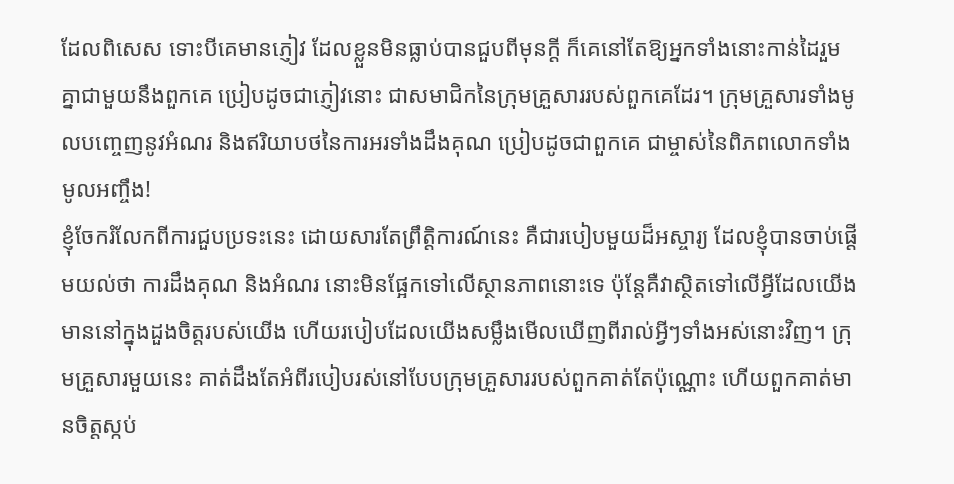ដែលពិសេស ទោះបីគេមានភ្ញៀវ ដែលខ្លួនមិនធ្លាប់បានជួបពីមុនក្ដី ក៏គេនៅតែឱ្យអ្នកទាំងនោះកាន់ដៃរួមគ្នាជាមួយនឹងពួកគេ ប្រៀបដូចជាភ្ញៀវនោះ ជាសមាជិកនៃក្រុមគ្រួសាររបស់ពួកគេដែរ។ ក្រុមគ្រួសារទាំងមូលបញ្ចេញនូវអំណរ និងឥរិយាបថនៃការអរទាំងដឹងគុណ ប្រៀបដូចជាពួកគេ ជាម្ចាស់នៃពិភពលោកទាំងមូលអញ្ចឹង!
ខ្ញុំចែករំលែកពីការជួបប្រទះនេះ ដោយសារតែព្រឹត្តិការណ៍នេះ គឺជារបៀបមួយដ៏អស្ចារ្យ ដែលខ្ញុំបានចាប់ផ្ដើមយល់ថា ការដឹងគុណ និងអំណរ នោះមិនផ្អែកទៅលើស្ថានភាពនោះទេ ប៉ុន្តែគឺវាស្ថិតទៅលើអ្វីដែលយើងមាននៅក្នុងដួងចិត្តរបស់យើង ហើយរបៀបដែលយើងសម្លឹងមើលឃើញពីរាល់អ្វីៗទាំងអស់នោះវិញ។ ក្រុមគ្រួសារមួយនេះ គាត់ដឹងតែអំពីរបៀបរស់នៅបែបក្រុមគ្រួសាររបស់ពួកគាត់តែប៉ុណ្ណោះ ហើយពួកគាត់មានចិត្តស្កប់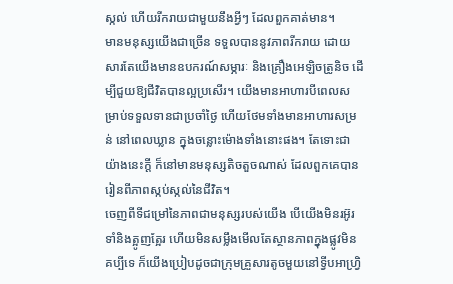ស្កល់ ហើយរីករាយជាមួយនឹងអ្វីៗ ដែលពួកគាត់មាន។
មានមនុស្សយើងជាច្រើន ទទួលបាននូវភាពរីករាយ ដោយសារតែយើងមានឧបករណ៍សម្ភារៈ និងគ្រឿងអេឡិចត្រូនិច ដើម្បីជួយឱ្យជីវិតបានល្អប្រសើរ។ យើងមានអាហារបីពេលសម្រាប់ទទួលទានជាប្រចាំថ្ងៃ ហើយថែមទាំងមានអាហារសម្រន់ នៅពេលឃ្លាន ក្នុងចន្លោះម៉ោងទាំងនោះផង។ តែទោះជាយ៉ាងនេះក្ដី ក៏នៅមានមនុស្សតិចតួចណាស់ ដែលពួកគេបានរៀនពីភាពស្កប់ស្កល់នៃជីវិត។
ចេញពីទីជម្រៅនៃភាពជាមនុស្សរបស់យើង បើយើងមិនរអ៊ូរទាំនិងត្អូញត្អែរ ហើយមិនសម្លឹងមើលតែស្ថានភាពក្នុងផ្លូវមិនគប្បីទេ ក៏យើងប្រៀបដូចជាក្រុមគ្រួសារតូចមួយនៅទ្វីបអាហ្រ្វិ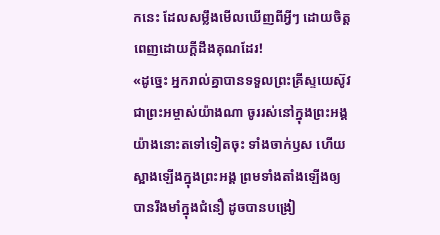កនេះ ដែលសម្លឹងមើលឃើញពីអ្វីៗ ដោយចិត្តពេញដោយក្ដីដឹងគុណដែរ!
«ដូច្នេះ អ្នករាល់គ្នាបានទទួលព្រះគ្រីស្ទយេស៊ូវ ជាព្រះអម្ចាស់យ៉ាងណា ចូររស់នៅក្នុងព្រះអង្គយ៉ាងនោះតទៅទៀតចុះ ទាំងចាក់ឫស ហើយស្អាងឡើងក្នុងព្រះអង្គ ព្រមទាំងតាំងឡើងឲ្យបានរឹងមាំក្នុងជំនឿ ដូចបានបង្រៀ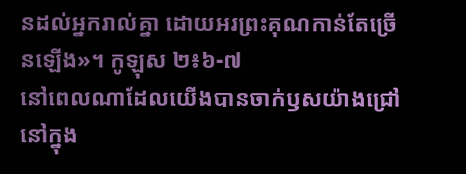នដល់អ្នករាល់គ្នា ដោយអរព្រះគុណកាន់តែច្រើនឡើង»។ កូឡុស ២៖៦-៧
នៅពេលណាដែលយើងបានចាក់ឫសយ៉ាងជ្រៅនៅក្នុង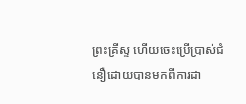ព្រះគ្រីស្ទ ហើយចេះប្រើប្រាស់ជំនឿដោយបានមកពីការដា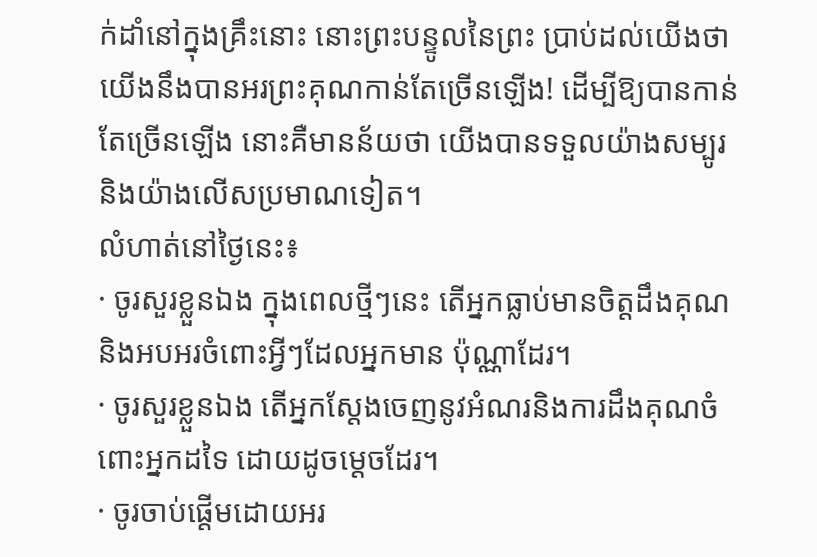ក់ដាំនៅក្នុងគ្រឹះនោះ នោះព្រះបន្ទូលនៃព្រះ ប្រាប់ដល់យើងថា យើងនឹងបានអរព្រះគុណកាន់តែច្រើនឡើង! ដើម្បីឱ្យបានកាន់តែច្រើនឡើង នោះគឺមានន័យថា យើងបានទទួលយ៉ាងសម្បូរ និងយ៉ាងលើសប្រមាណទៀត។
លំហាត់នៅថ្ងៃនេះ៖
· ចូរសួរខ្លួនឯង ក្នុងពេលថ្មីៗនេះ តើអ្នកធ្លាប់មានចិត្តដឹងគុណ និងអបអរចំពោះអ្វីៗដែលអ្នកមាន ប៉ុណ្ណាដែរ។
· ចូរសួរខ្លួនឯង តើអ្នកស្ដែងចេញនូវអំណរនិងការដឹងគុណចំពោះអ្នកដទៃ ដោយដូចម្ដេចដែរ។
· ចូរចាប់ផ្ដើមដោយអរ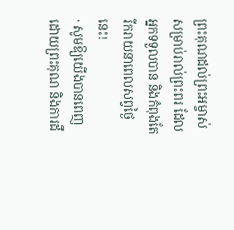ព្រះគុណដល់ព្រះអម្ចាស់ សម្រាប់រាល់ព្រះពរ ដែលអ្នកទទួលបាន និងកំពុងតែរីករាយនាពេលសព្វថ្ងៃនេះ!
· សូមឱ្យយើងបានពេញដោយព្រះគុណ និងការដឹ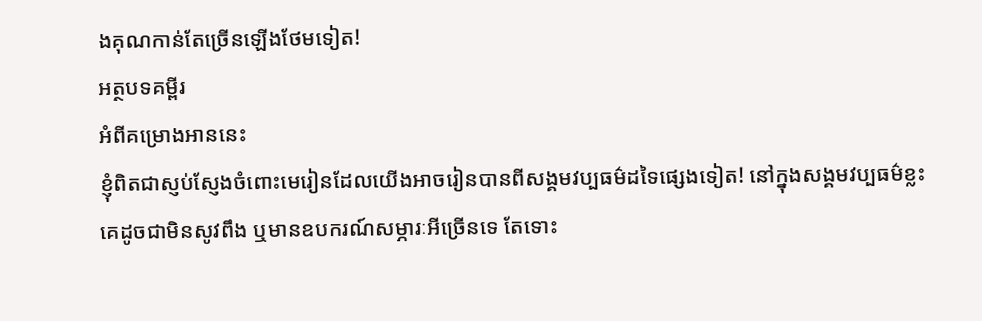ងគុណកាន់តែច្រើនឡើងថែមទៀត!
អត្ថបទគម្ពីរ
អំពីគម្រោងអាននេះ
ខ្ញុំពិតជាស្ញប់ស្ញែងចំពោះមេរៀនដែលយើងអាចរៀនបានពីសង្គមវប្បធម៌ដទៃផ្សេងទៀត! នៅក្នុងសង្គមវប្បធម៌ខ្លះ គេដូចជាមិនសូវពឹង ឬមានឧបករណ៍សម្ភារៈអីច្រើនទេ តែទោះ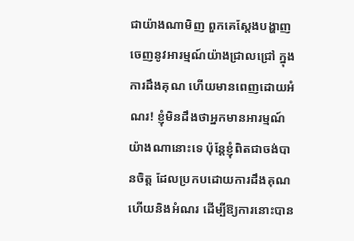ជាយ៉ាងណាមិញ ពួកគេស្ដែងបង្ហាញចេញនូវអារម្មណ៍យ៉ាងជ្រាលជ្រៅ ក្នុងការដឹងគុណ ហើយមានពេញដោយអំណរ! ខ្ញុំមិនដឹងថាអ្នកមានអារម្មណ៍យ៉ាងណានោះទេ ប៉ុន្តែខ្ញុំពិតជាចង់បានចិត្ត ដែលប្រកបដោយការដឹងគុណ ហើយនិងអំណរ ដើម្បីឱ្យការនោះបាន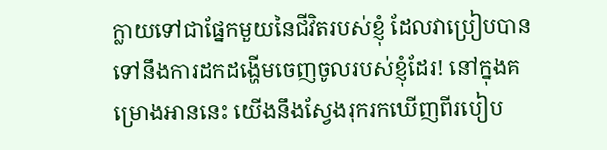ក្លាយទៅជាផ្នែកមួយនៃជីវិតរបស់ខ្ញុំ ដែលវាប្រៀបបានទៅនឹងការដកដង្ហើមចេញចូលរបស់ខ្ញុំដែរ! នៅក្នុងគម្រោងអាននេះ យើងនឹងស្វែងរុករកឃើញពីរបៀប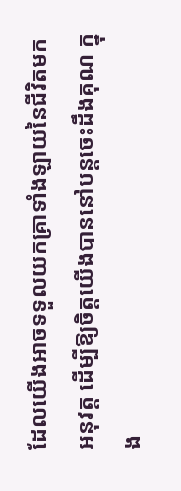ដែលយើងអាចទទួលយកគ្រាទាំងឡាយនៃជីវិតមកអនុវត្ត ដើម្បីឱ្យចិត្តយើងបាននៅបន្តចេះដឹងគុណ ក្នុង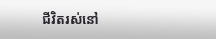ជីវិតរស់នៅ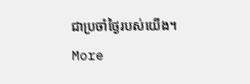ជាប្រចាំថ្ងៃរបស់យើង។
More